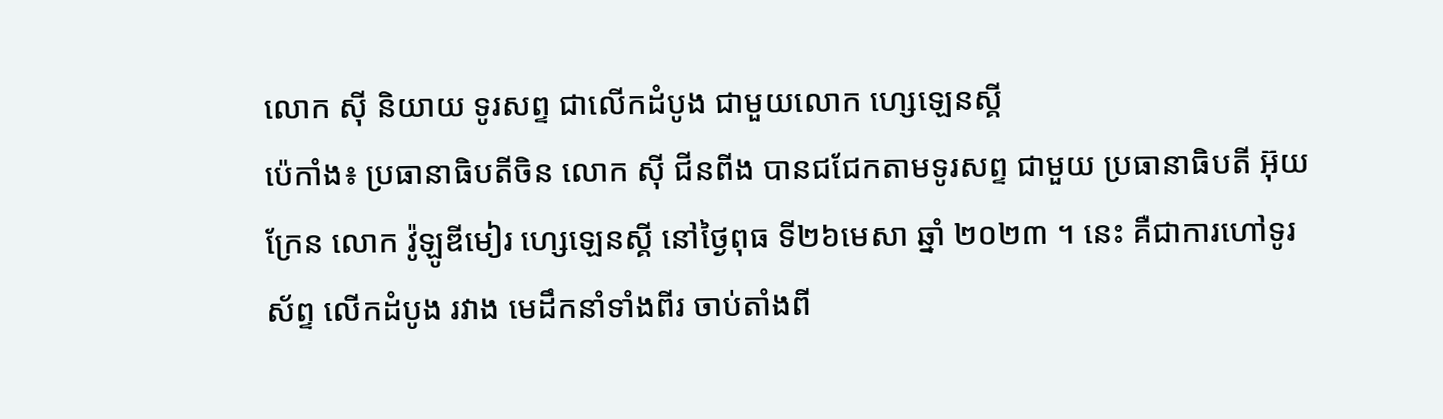លោក ស៊ី និយាយ ទូរសព្ទ ជាលើកដំបូង ជាមួយលោក ហ្សេឡេនស្គី
ប៉េកាំង៖ ប្រធានាធិបតីចិន លោក ស៊ី ជីនពីង បានជជែកតាមទូរសព្ទ ជាមួយ ប្រធានាធិបតី អ៊ុយក្រែន លោក វ៉ូឡូឌីមៀរ ហ្សេឡេនស្គី នៅថ្ងៃពុធ ទី២៦មេសា ឆ្នាំ ២០២៣ ។ នេះ គឺជាការហៅទូរស័ព្ទ លើកដំបូង រវាង មេដឹកនាំទាំងពីរ ចាប់តាំងពី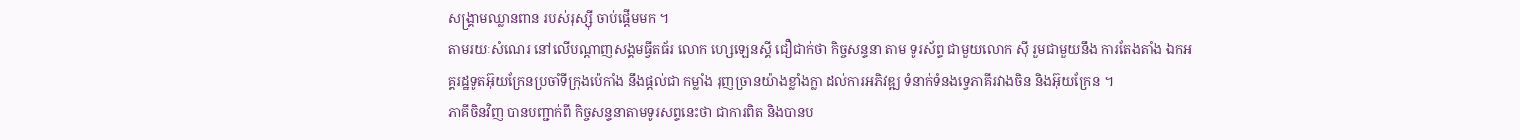សង្គ្រាមឈ្លានពាន របស់រុស្ស៊ី ចាប់ផ្តើមមក ។
តាមរយៈសំណេរ នៅលើបណ្តាញសង្គមធ្វីតធ័រ លោក ហ្សេឡេនស្គី ជឿជាក់ថា កិច្ចសន្ទនា តាម ទូរស័ព្ទ ជាមួយលោក ស៊ី រួមជាមួយនឹង ការតែងតាំង ឯកអគ្គរដ្ឋទូតអ៊ុយក្រែនប្រចាំទីក្រុងប៉េកាំង នឹងផ្តល់ជា កម្លាំង រុញច្រានយ៉ាងខ្លាំងក្លា ដល់ការអភិវឌ្ឍ ទំនាក់ទំនងទ្វេភាគីរវាងចិន និងអ៊ុយក្រែន ។
ភាគីចិនវិញ បានបញ្ជាក់ពី កិច្ចសន្ទនាតាមទូរសព្ទនេះថា ជាការពិត និងបានប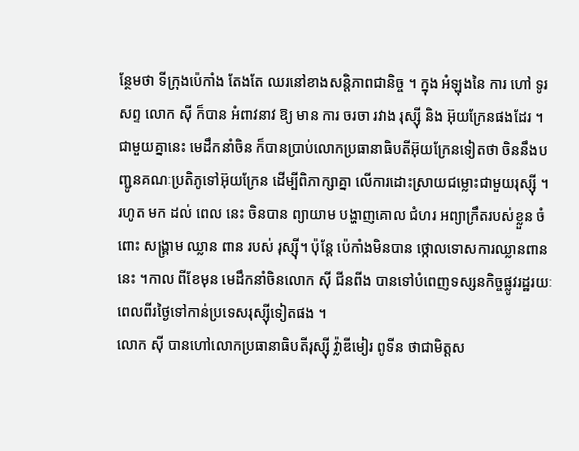ន្ថែមថា ទីក្រុងប៉េកាំង តែងតែ ឈរនៅខាងសន្តិភាពជានិច្ច ។ ក្នុង អំឡុងនៃ ការ ហៅ ទូរសព្ទ លោក ស៊ី ក៏បាន អំពាវនាវ ឱ្យ មាន ការ ចរចា រវាង រុស្ស៊ី និង អ៊ុយក្រែនផងដែរ ។
ជាមួយគ្នានេះ មេដឹកនាំចិន ក៏បានប្រាប់លោកប្រធានាធិបតីអ៊ុយក្រែនទៀតថា ចិននឹងបញ្ជូនគណៈប្រតិភូទៅអ៊ុយក្រែន ដើម្បីពិភាក្សាគ្នា លើការដោះស្រាយជម្លោះជាមួយរុស្ស៊ី ។
រហូត មក ដល់ ពេល នេះ ចិនបាន ព្យាយាម បង្ហាញគោល ជំហរ អព្យាក្រឹតរបស់ខ្លួន ចំពោះ សង្គ្រាម ឈ្លាន ពាន របស់ រុស្ស៊ី។ ប៉ុន្តែ ប៉េកាំងមិនបាន ថ្កោលទោសការឈ្លានពាននេះ ។កាល ពីខែមុន មេដឹកនាំចិនលោក ស៊ី ជីនពីង បានទៅបំពេញទស្សនកិច្ចផ្លូវរដ្ឋរយៈពេលពីរថ្ងៃទៅកាន់ប្រទេសរុស្ស៊ីទៀតផង ។
លោក ស៊ី បានហៅលោកប្រធានាធិបតីរុស្ស៊ី វ្ល៉ាឌីមៀរ ពូទីន ថាជាមិត្តស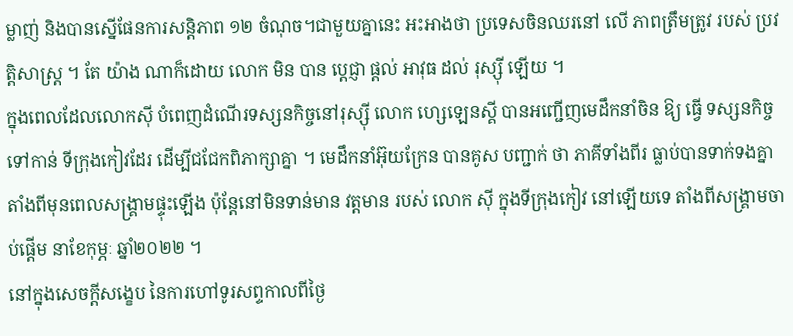ម្លាញ់ និងបានស្នើផែនការសន្តិភាព ១២ ចំណុច។ជាមួយគ្នានេះ អះអាងថា ប្រទេសចិនឈរនៅ លើ ភាពត្រឹមត្រូវ របស់ ប្រវត្តិសាស្ត្រ ។ តែ យ៉ាង ណាក៏ដោយ លោក មិន បាន ប្តេជ្ញា ផ្តល់ អាវុធ ដល់ រុស្ស៊ី ឡើយ ។
ក្នុងពេលដែលលោកស៊ី បំពេញដំណើរទស្សនកិច្ចនៅរុស្ស៊ី លោក ហ្សេឡេនស្គី បានអញ្ជើញមេដឹកនាំចិន ឱ្យ ធ្វើ ទស្សនកិច្ចទៅកាន់ ទីក្រុងកៀវដែរ ដើម្បីជជែកពិភាក្សាគ្នា ។ មេដឹកនាំអ៊ុយក្រែន បានគូស បញ្ជាក់ ថា ភាគីទាំងពីរ ធ្លាប់បានទាក់ទងគ្នាតាំងពីមុនពេលសង្រ្គាមផ្ទុះឡើង ប៉ុន្តែនៅមិនទាន់មាន វត្តមាន របស់ លោក ស៊ី ក្នុងទីក្រុងកៀវ នៅឡើយទេ តាំងពីសង្គ្រាមចាប់ផ្តើម នាខែកុម្ភៈ ឆ្នាំ២០២២ ។
នៅក្នុងសេចក្តីសង្ខេប នៃការហៅទូរសព្ទកាលពីថ្ងៃ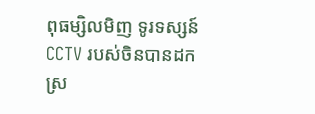ពុធម្សិលមិញ ទូរទស្សន៍ CCTV របស់ចិនបានដកស្រ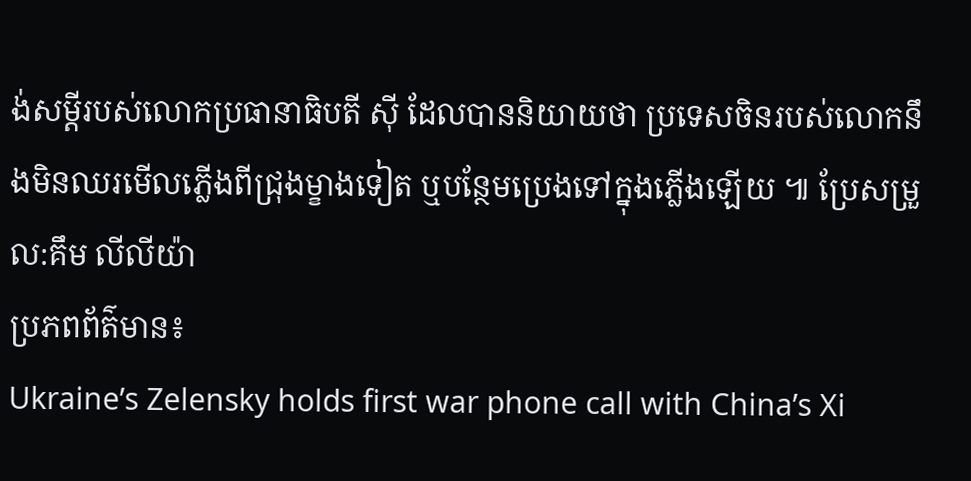ង់សម្តីរបស់លោកប្រធានាធិបតី ស៊ី ដែលបាននិយាយថា ប្រទេសចិនរបស់លោកនឹងមិនឈរមើលភ្លើងពីជ្រុងម្ខាងទៀត ឬបន្ថែមប្រេងទៅក្នុងភ្លើងឡើយ ៕ ប្រែសម្រួល:គឹម លីលីយ៉ា
ប្រភពព័ត៌មាន៖
Ukraine’s Zelensky holds first war phone call with China’s Xi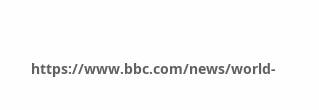https://www.bbc.com/news/world-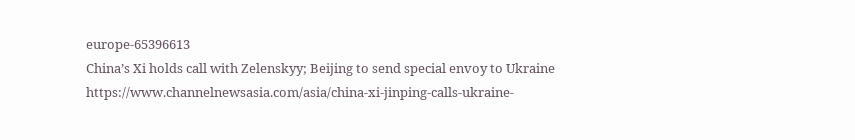europe-65396613
China’s Xi holds call with Zelenskyy; Beijing to send special envoy to Ukraine
https://www.channelnewsasia.com/asia/china-xi-jinping-calls-ukraine-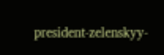president-zelenskyy-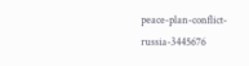peace-plan-conflict-russia-3445676